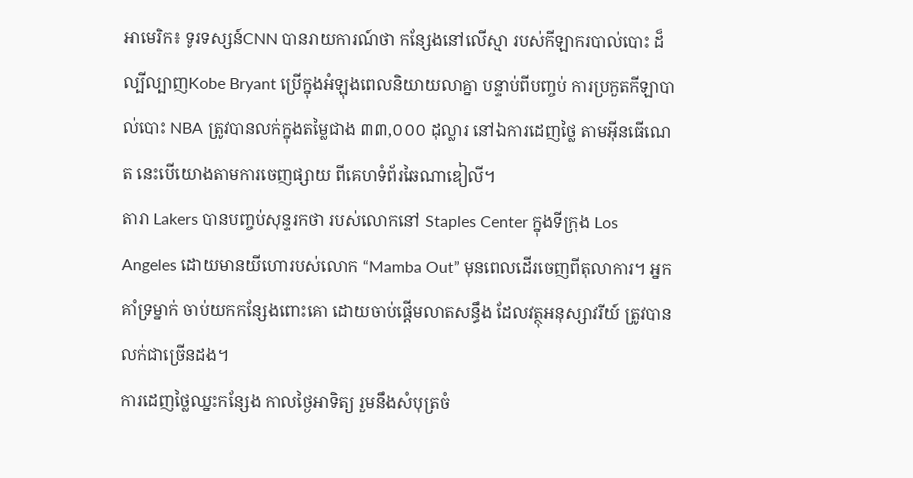អាមេរិក៖ ទូរទស្សន៍CNN បានរាយការណ៍ថា កន្សែងនៅលើស្មា របស់កីឡាករបាល់បោះ ដ៏ល្បីល្បាញKobe Bryant ប្រើក្នុងអំឡុងពេលនិយាយលាគ្នា បន្ទាប់ពីបញ្ចប់ ការប្រកួតកីឡាបាល់បោះ NBA ត្រូវបានលក់ក្នុងតម្លៃជាង ៣៣,០០០ ដុល្លារ នៅឯការដេញថ្លៃ តាមអ៊ីនធើណេត នេះបើយោងតាមការចេញផ្សាយ ពីគេហទំព័រឆៃណាឌៀលី។
តារា Lakers បានបញ្ចប់សុន្ទរកថា របស់លោកនៅ Staples Center ក្នុងទីក្រុង Los Angeles ដោយមានយីហោរបស់លោក “Mamba Out” មុនពេលដើរចេញពីតុលាការ។ អ្នកគាំទ្រម្នាក់ ចាប់យកកន្សែងពោះគោ ដោយចាប់ផ្តើមលាតសន្ធឹង ដែលវត្ថុអនុស្សាវរីយ៍ ត្រូវបានលក់ជាច្រើនដង។
ការដេញថ្លៃឈ្នះកន្សែង កាលថ្ងៃអាទិត្យ រួមនឹងសំបុត្រចំ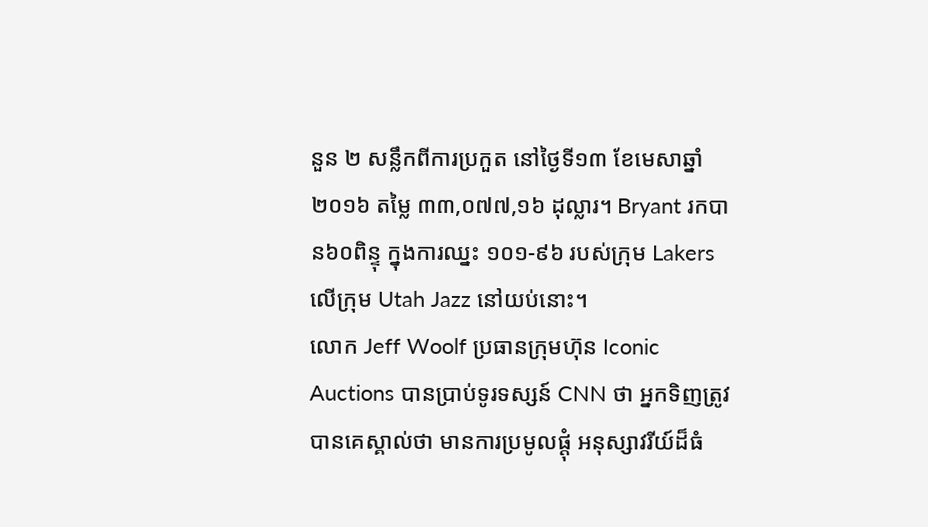នួន ២ សន្លឹកពីការប្រកួត នៅថ្ងៃទី១៣ ខែមេសាឆ្នាំ ២០១៦ តម្លៃ ៣៣,០៧៧,១៦ ដុល្លារ។ Bryant រកបាន៦០ពិន្ទុ ក្នុងការឈ្នះ ១០១-៩៦ របស់ក្រុម Lakers លើក្រុម Utah Jazz នៅយប់នោះ។
លោក Jeff Woolf ប្រធានក្រុមហ៊ុន Iconic Auctions បានប្រាប់ទូរទស្សន៍ CNN ថា អ្នកទិញត្រូវបានគេស្គាល់ថា មានការប្រមូលផ្តុំ អនុស្សាវរីយ៍ដ៏ធំ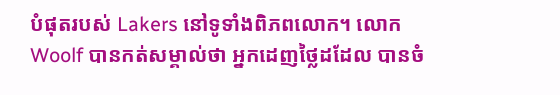បំផុតរបស់ Lakers នៅទូទាំងពិភពលោក។ លោក Woolf បានកត់សម្គាល់ថា អ្នកដេញថ្លៃដដែល បានចំ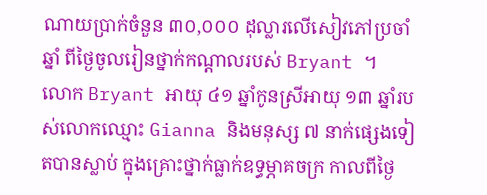ណាយប្រាក់ចំនួន ៣០,០០០ ដុល្លារលើសៀវភៅប្រចាំឆ្នាំ ពីថ្ងៃចូលរៀនថ្នាក់កណ្តាលរបស់ Bryant ។
លោក Bryant អាយុ ៤១ ឆ្នាំកូនស្រីអាយុ ១៣ ឆ្នាំរបស់លោកឈ្មោះ Gianna និងមនុស្ស ៧ នាក់ផ្សេងទៀតបានស្លាប់ ក្នុងគ្រោះថ្នាក់ធ្លាក់ឧទ្ធម្ភាគចក្រ កាលពីថ្ងៃ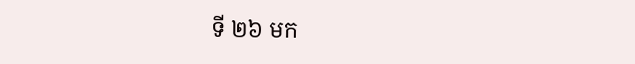ទី ២៦ មក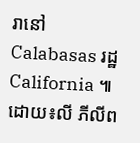រានៅ Calabasas រដ្ឋ California ៕ដោយ៖លី ភីលីព